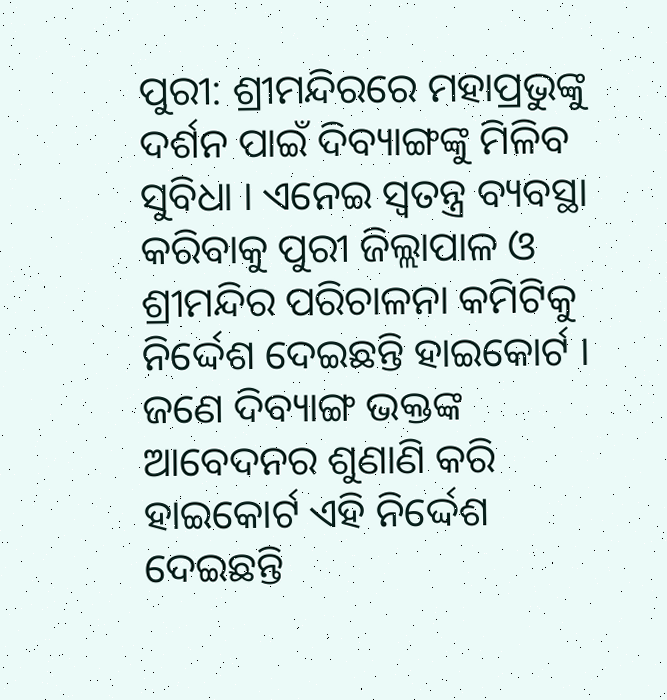ପୁରୀ: ଶ୍ରୀମନ୍ଦିରରେ ମହାପ୍ରଭୁଙ୍କୁ ଦର୍ଶନ ପାଇଁ ଦିବ୍ୟାଙ୍ଗଙ୍କୁ ମିଳିବ ସୁବିଧା । ଏନେଇ ସ୍ଵତନ୍ତ୍ର ବ୍ୟବସ୍ଥା କରିବାକୁ ପୁରୀ ଜିଲ୍ଲାପାଳ ଓ ଶ୍ରୀମନ୍ଦିର ପରିଚାଳନା କମିଟିକୁ ନିର୍ଦ୍ଦେଶ ଦେଇଛନ୍ତି ହାଇକୋର୍ଟ । ଜଣେ ଦିବ୍ୟାଙ୍ଗ ଭକ୍ତଙ୍କ ଆବେଦନର ଶୁଣାଣି କରି ହାଇକୋର୍ଟ ଏହି ନିର୍ଦ୍ଦେଶ ଦେଇଛନ୍ତି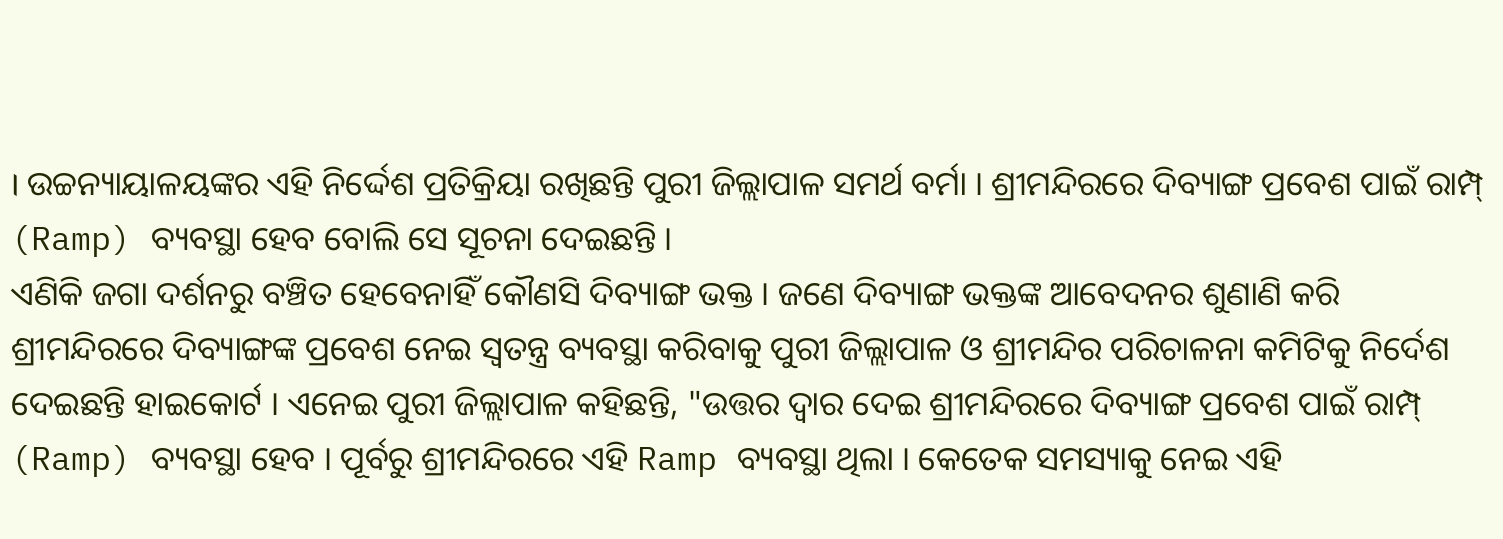। ଉଚ୍ଚନ୍ୟାୟାଳୟଙ୍କର ଏହି ନିର୍ଦ୍ଦେଶ ପ୍ରତିକ୍ରିୟା ରଖିଛନ୍ତି ପୁରୀ ଜିଲ୍ଲାପାଳ ସମର୍ଥ ବର୍ମା । ଶ୍ରୀମନ୍ଦିରରେ ଦିବ୍ୟାଙ୍ଗ ପ୍ରବେଶ ପାଇଁ ରାମ୍ପ୍ (Ramp) ବ୍ୟବସ୍ଥା ହେବ ବୋଲି ସେ ସୂଚନା ଦେଇଛନ୍ତି ।
ଏଣିକି ଜଗା ଦର୍ଶନରୁ ବଞ୍ଚିତ ହେବେନାହିଁ କୌଣସି ଦିବ୍ୟାଙ୍ଗ ଭକ୍ତ । ଜଣେ ଦିବ୍ୟାଙ୍ଗ ଭକ୍ତଙ୍କ ଆବେଦନର ଶୁଣାଣି କରି ଶ୍ରୀମନ୍ଦିରରେ ଦିବ୍ୟାଙ୍ଗଙ୍କ ପ୍ରବେଶ ନେଇ ସ୍ଵତନ୍ତ୍ର ବ୍ୟବସ୍ଥା କରିବାକୁ ପୁରୀ ଜିଲ୍ଲାପାଳ ଓ ଶ୍ରୀମନ୍ଦିର ପରିଚାଳନା କମିଟିକୁ ନିର୍ଦେଶ ଦେଇଛନ୍ତି ହାଇକୋର୍ଟ । ଏନେଇ ପୁରୀ ଜିଲ୍ଲାପାଳ କହିଛନ୍ତି, "ଉତ୍ତର ଦ୍ଵାର ଦେଇ ଶ୍ରୀମନ୍ଦିରରେ ଦିବ୍ୟାଙ୍ଗ ପ୍ରବେଶ ପାଇଁ ରାମ୍ପ୍ (Ramp) ବ୍ୟବସ୍ଥା ହେବ । ପୂର୍ବରୁ ଶ୍ରୀମନ୍ଦିରରେ ଏହି Ramp ବ୍ୟବସ୍ଥା ଥିଲା । କେତେକ ସମସ୍ୟାକୁ ନେଇ ଏହି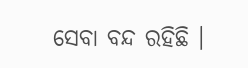ସେବା ବନ୍ଦ ରହିଛି ।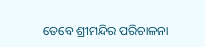ତେବେ ଶ୍ରୀମନ୍ଦିର ପରିଚାଳନା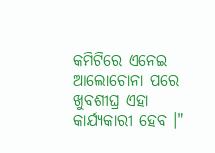କମିଟିରେ ଏନେଇ ଆଲୋଚୋନା ପରେ ଖୁବଶୀଘ୍ର ଏହା କାର୍ଯ୍ୟକାରୀ ହେବ ।"